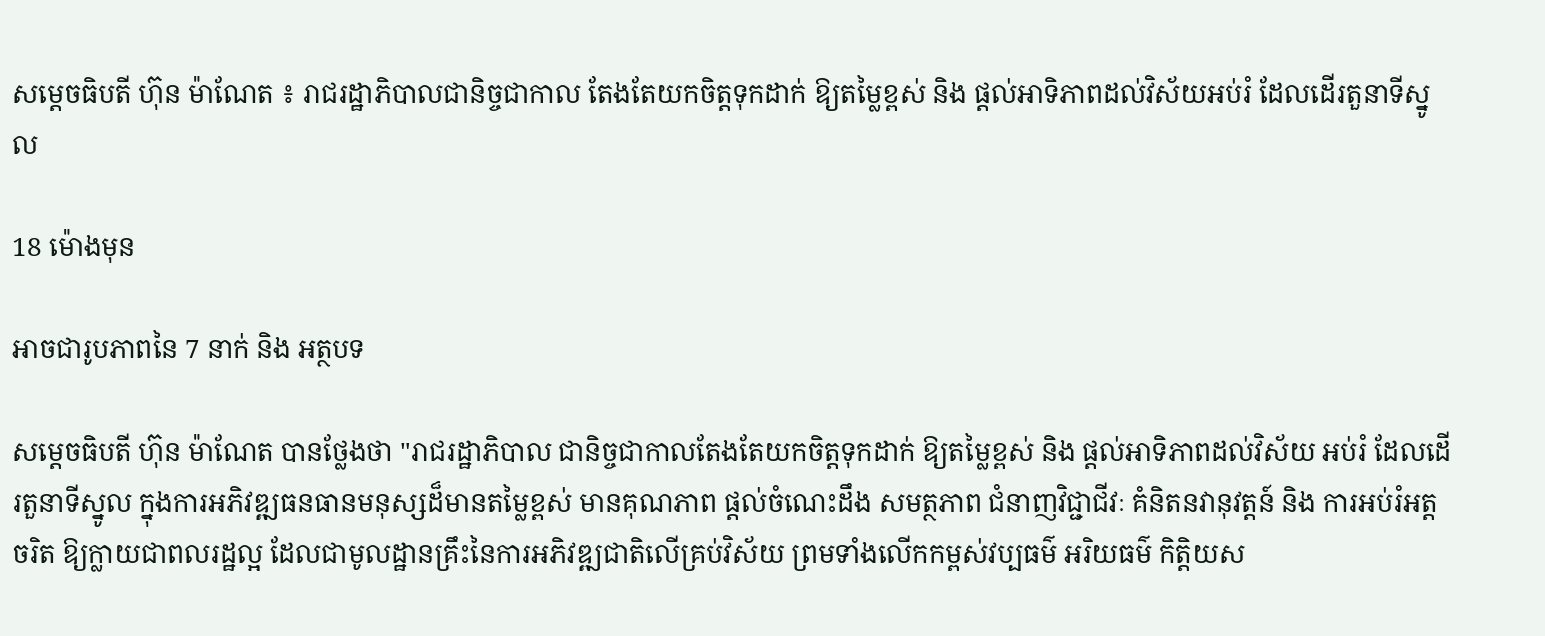សម្តេចធិបតី ហ៊ុន ម៉ាណែត ៖ រាជរដ្ឋាភិបាលជានិច្ចជាកាល តែងតែយកចិត្តទុកដាក់ ឱ្យតម្លៃខ្ពស់ និង ផ្ដល់អាទិភាពដល់វិស័យអប់រំ ដែលដើរតួនាទីស្នូល

18 ម៉ោងមុន

អាចជារូបភាពនៃ 7 នាក់ និង អត្ថបទ

សម្តេចធិបតី ហ៊ុន ម៉ាណែត បានថ្លែងថា "រាជរដ្ឋាភិបាល ជានិច្ចជាកាលតែងតែយកចិត្តទុកដាក់ ឱ្យតម្លៃខ្ពស់ និង ផ្ដល់អាទិភាពដល់វិស័យ អប់រំ ដែលដើរតួនាទីស្នូល ក្នុងការអភិវឌ្ឍធនធានមនុស្សដ៏មានតម្លៃខ្ពស់ មានគុណភាព ផ្តល់ចំណេះដឹង សមត្ថភាព ជំនាញវិជ្ជាជីវៈ គំនិតនវានុវត្តន៍ និង ការអប់រំអត្តចរិត ឱ្យក្លាយជាពលរដ្ឋល្អ ដែលជាមូលដ្ឋានគ្រឹះនៃការអភិវឌ្ឍជាតិលើគ្រប់វិស័យ ព្រមទាំងលើកកម្ពស់វប្បធម៌ អរិយធម៌ កិត្តិយស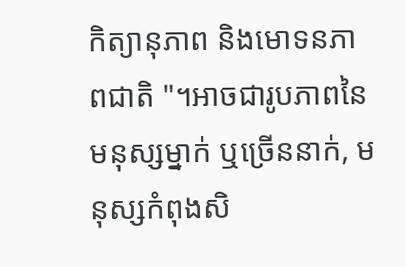កិត្យានុភាព និងមោទនភាពជាតិ "។អាចជារូបភាពនៃ មនុស្សម្នាក់ ឬច្រើននាក់, មនុស្សកំពុងសិ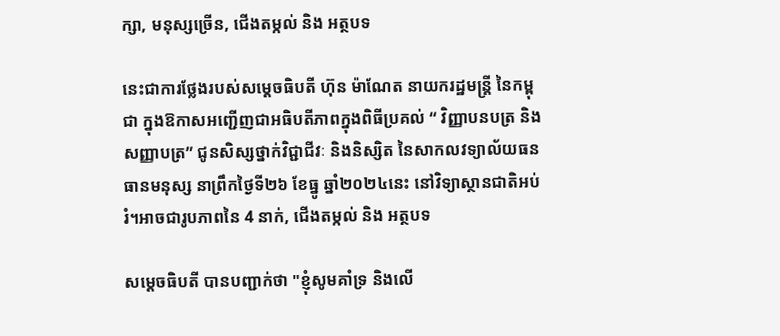ក្សា, មនុស្សច្រើន, ជើងតម្កល់ និង អត្ថបទ

នេះជាការថ្លែងរបស់សម្តេចធិបតី ហ៊ុន ម៉ាណែត នាយករដ្ឋមន្រ្តី នៃកម្ពុជា ក្នុងឱកាសអញ្ជើញជាអធិបតីភាពក្នុងពិធីប្រគល់ “ វិញ្ញាបនបត្រ និងសញ្ញាបត្រ” ជូនសិស្សថ្នាក់វិជ្ជាជីវៈ និងនិស្សិត នៃសាកលវទ្យាល័យធនធានមនុស្ស នាព្រឹកថ្ងៃទី២៦ ខែធ្នូ ឆ្នាំ២០២៤នេះ នៅវិទ្យាស្ថានជាតិអប់រំ។អាចជារូបភាពនៃ 4 នាក់, ជើងតម្កល់ និង អត្ថបទ

សម្តេចធិបតី បានបញ្ជាក់ថា "ខ្ញុំសូមគាំទ្រ និងលើ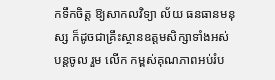កទឹកចិត្ត ឱ្យសាកលវិទ្យា ល័យ ធនធានមនុស្ស ក៏ដូចជាគ្រឹះស្ថានឧត្តមសិក្សាទាំងអស់ បន្តចូល រួម លើក កម្ពស់គុណភាពអប់រំប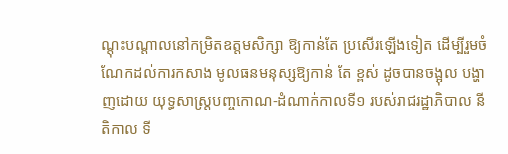ណ្តុះបណ្តាលនៅកម្រិតឧត្តមសិក្សា ឱ្យកាន់តែ ប្រសើរឡើងទៀត ដើម្បីរួមចំណែកដល់ការកសាង មូលធនមនុស្សឱ្យកាន់ តែ ខ្ពស់ ដូចបានចង្អុល បង្ហាញដោយ យុទ្ធសាស្ត្របញ្ចកោណ-ដំណាក់កាលទី១ របស់រាជរដ្ឋាភិបាល នីតិកាល ទី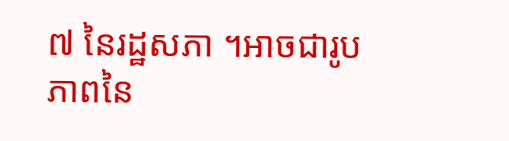៧ នៃរដ្ឋសភា ។អាចជារូបភាពនៃ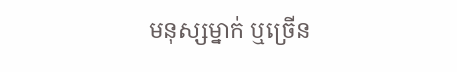មនុស្សម្នាក់ ឬច្រើន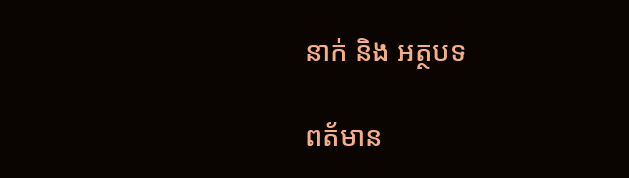នាក់ និង អត្ថបទ

ពត័មាន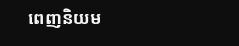ពេញនិយម